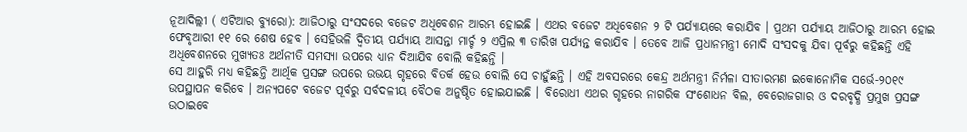ନୂଆଦିଲ୍ଲୀ ( ଏଟିଆର ବ୍ୟୁରୋ): ଆଜିଠାରୁ ସଂସଦରେ ବଜେଟ ଅଧିବେଶନ ଆରମ୍ଭ ହୋଇଛି । ଏଥର ବଜେଟ ଅଧିବେଶନ ୨ ଟି ପର୍ଯ୍ୟାୟରେ କରାଯିବ । ପ୍ରଥମ ପର୍ଯ୍ୟାୟ ଆଜିଠାରୁ ଆରମ୍ଭ ହୋଇ ଫେବୃଆରୀ ୧୧ ରେ ଶେଷ ହେବ । ସେହିଭଳି ଦ୍ୱିତୀୟ ପର୍ଯ୍ୟାୟ ଆସନ୍ତା ମାର୍ଚ୍ଚ ୨ ଏପ୍ରିଲ ୩ ତାରିଖ ପର୍ଯ୍ୟନ୍ତ କରାଯିବ । ତେବେ ଆଜି ପ୍ରଧାନମନ୍ତ୍ରୀ ମୋଦି ସଂସଦକୁ ଯିବା ପୂର୍ବରୁ କହିଛନ୍ତି ଏହି ଅଧିବେଶନରେ ମୁଖ୍ୟତଃ ଅର୍ଥନୀତି ସମସ୍ୟା ଉପରେ ଧ୍ୟାନ ଦିଆଯିବ ବୋଲି କହିଛନ୍ତି ।
ସେ ଆହୁରି ମଧ୍ୟ କହିଛନ୍ତି ଆର୍ଥିକ ପ୍ରସଙ୍ଗ ଉପରେ ଉଭୟ ଗୃହରେ ବିତର୍କ ହେଉ ବୋଲି ସେ ଚାହୁଁଛନ୍ତି । ଏହି ଅବସରରେ କେନ୍ଦ୍ର ଅର୍ଥମନ୍ତ୍ରୀ ନିର୍ମଳା ସୀତାରମଣ ଇକୋନୋମିକ ସର୍ଭେ-୨୦୧୯ ଉପସ୍ଥାପନ କରିବେ । ଅନ୍ୟପଟେ ବଜେଟ ପୂର୍ବରୁ ସର୍ବଦଳୀୟ ବୈଠକ ଅନୁଷ୍ଠିତ ହୋଇଯାଇଛି । ବିରୋଧୀ ଏଥର ଗୃହରେ ନାଗରିକ ସଂଶୋଧନ ବିଲ, ବେରୋଜଗାର ଓ ଦରବୃଦ୍ଧି ପ୍ରମୁଖ ପ୍ରସଙ୍ଗ ଉଠାଇବେ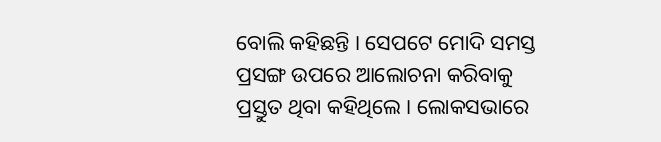ବୋଲି କହିଛନ୍ତି । ସେପଟେ ମୋଦି ସମସ୍ତ ପ୍ରସଙ୍ଗ ଉପରେ ଆଲୋଚନା କରିବାକୁ ପ୍ରସ୍ତୁତ ଥିବା କହିଥିଲେ । ଲୋକସଭାରେ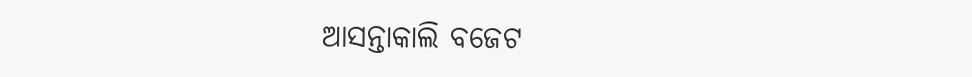ଆସନ୍ତାକାଲି ବଜେଟ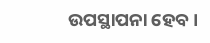ଉପସ୍ଥାପନା ହେବ ।